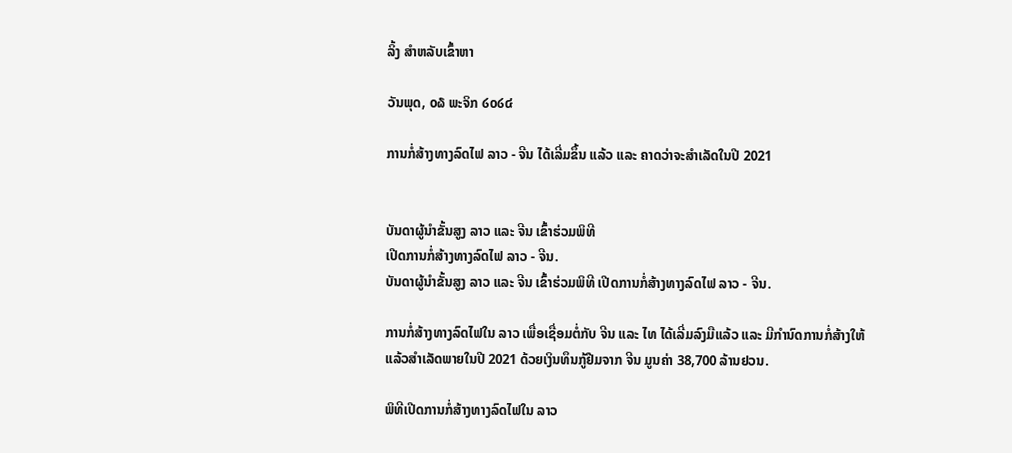ລິ້ງ ສຳຫລັບເຂົ້າຫາ

ວັນພຸດ, ໐໖ ພະຈິກ ໒໐໒໔

ການກໍ່ສ້າງທາງລົດໄຟ ລາວ - ຈີນ ໄດ້ເລີ່ມຂຶ້ນ ແລ້ວ ແລະ ຄາດວ່າຈະສຳເລັດໃນປີ 2021


ບັນດາຜູ້ນຳຂັ້ນສູງ ລາວ ແລະ ຈີນ ເຂົ້າຮ່ວມພິທີ
ເປີດການກໍ່ສ້າງທາງລົດໄຟ ລາວ - ຈີນ.
ບັນດາຜູ້ນຳຂັ້ນສູງ ລາວ ແລະ ຈີນ ເຂົ້າຮ່ວມພິທີ ເປີດການກໍ່ສ້າງທາງລົດໄຟ ລາວ - ຈີນ.

ການກໍ່ສ້າງທາງລົດໄຟໃນ ລາວ ເພື່ອເຊື່ອມຕໍ່ກັບ ຈີນ ແລະ ໄທ ໄດ້ເລີ່ມລົງມືແລ້ວ ແລະ ມີກຳນົດການກໍ່ສ້າງໃຫ້ແລ້ວສຳເລັດພາຍໃນປີ 2021 ດ້ວຍເງິນທຶນກູ້ຢືມຈາກ ຈີນ ມູນຄ່າ 38,700 ລ້ານຢວນ.

ພິທີເປີດການກໍ່ສ້າງທາງລົດໄຟໃນ ລາວ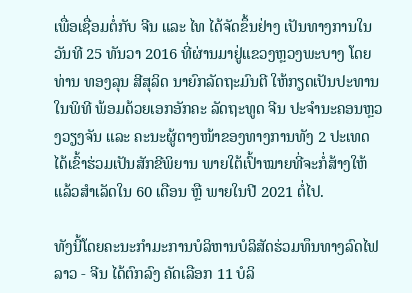ເພື່ອເຊື່ອມຕໍ່ກັບ ຈີນ ແລະ ໄທ ໄດ້ຈັດຂຶ້ນຢ່າງ ເປັນທາງການໃນວັນທີ 25 ທັນວາ 2016 ທີ່ຜ່ານມາຢູ່ແຂວງຫຼວງພະບາງ ໂດຍທ່ານ ທອງລຸນ ສີສຸລິດ ນາຍົກລັດຖະມົນຕີ ໃຫ້ກຽດເປັນປະທານໃນພິທີ ພ້ອມດ້ວຍເອກອັກຄະ ລັດຖະທູດ ຈີນ ປະຈຳນະຄອນຫຼວງວຽງຈັນ ແລະ ຄະນະຜູ້ຕາງໜ້າຂອງທາງການທັງ 2 ປະເທດໄດ້ເຂົ້າຮ່ວມເປັນສັກຂີພິຍານ ພາຍໃຕ້ເປົ້າໝາຍທີ່ຈະກໍ່ສ້າງໃຫ້ແລ້ວສຳເລັດໃນ 60 ເດືອນ ຫຼື ພາຍໃນປີ 2021 ຕໍ່ໄປ.

ທັງນີ້ໂດຍຄະນະກຳມະການບໍລິຫານບໍລິສັດຮ່ວມທຶນທາງລົດໄຟ ລາວ - ຈີນ ໄດ້ຕົກລົງ ຄັດເລືອກ 11 ບໍລິ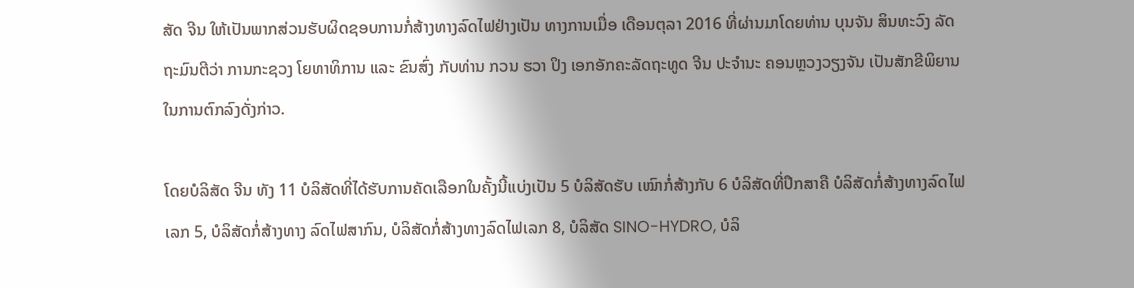ສັດ ຈີນ ໃຫ້ເປັນພາກສ່ວນຮັບຜິດຊອບການກໍ່ສ້າງທາງລົດໄຟຢ່າງເປັນ ທາງການເມື່ອ ເດືອນຕຸລາ 2016 ທີ່ຜ່ານມາໂດຍທ່ານ ບຸນຈັນ ສິນທະວົງ ລັດຖະມົນຕີວ່າ ການກະຊວງ ໂຍທາທິການ ແລະ ຂົນສົ່ງ ກັບທ່ານ ກວນ ຮວາ ປິງ ເອກອັກຄະລັດຖະທູດ ຈີນ ປະຈຳນະ ຄອນຫຼວງວຽງຈັນ ເປັນສັກຂີພິຍານໃນການຕົກລົງດັ່ງກ່າວ.

ໂດຍບໍລິສັດ ຈີນ ທັງ 11 ບໍລິສັດທີ່ໄດ້ຮັບການຄັດເລືອກໃນຄັ້ງນີ້ແບ່ງເປັນ 5 ບໍລິສັດຮັບ ເໝົາກໍ່ສ້າງກັບ 6 ບໍລິສັດທີ່ປຶກສາຄື ບໍລິສັດກໍ່ສ້າງທາງລົດໄຟເລກ 5, ບໍລິສັດກໍ່ສ້າງທາງ ລົດໄຟສາກົນ, ບໍລິສັດກໍ່ສ້າງທາງລົດໄຟເລກ 8, ບໍລິສັດ SINO-HYDRO, ບໍລິ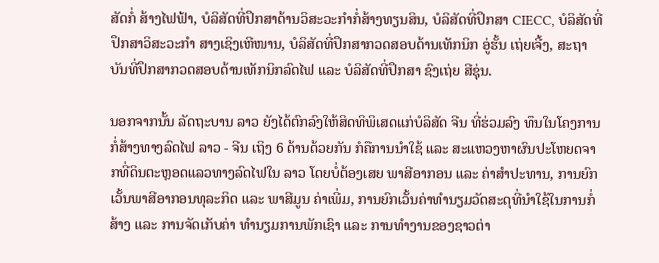ສັດກໍ່ ສ້າງໄຟຟ້າ, ບໍລິສັດທີ່ປຶກສາດ້ານວິສະວະກຳກໍ່ສ້າງທຽນສິນ, ບໍລິສັດທີ່ປຶກສາ CIECC, ບໍລິສັດທີ່ປຶກສາວິສະວະກຳ ສາງເຊິງເຫີໜານ, ບໍລິສັດທີ່ປຶກສາກວດສອບດ້ານເທັກນິກ ອູ່ຮັ້ນ ເຖ່ຍເຈີ້ງ, ສະຖາບັນທີ່ປຶກສາກວດສອບດ້ານເທັກນິກລົດໄຟ ແລະ ບໍລິສັດທີ່ປຶກສາ ຊົງເຖ່ຍ ສີຊຸ່ນ.

ນອກຈາກນັ້ນ ລັດຖະບານ ລາວ ຍັງໄດ້ຕົກລົງໃຫ້ສິດທິພິເສດແກ່ບໍລິສັດ ຈີນ ທີ່ຮ່ວມລົງ ທຶນໃນໂຄງການກໍ່ສ້າງທາງລົດໄຟ ລາວ - ຈີນ ເຖິງ 6 ດ້ານດ້ວຍກັນ ກໍຄືການນຳໃຊ້ ແລະ ສະແຫວງຫາຜົນປະໂຫຍດຈາກທີ່ດິນຕະຫຼອດແລວທາງລົດໄຟໃນ ລາວ ໂດຍບໍ່ຕ້ອງເສຍ ພາສີອາກອນ ແລະ ຄ່າສຳປະທານ, ການຍົກເວັ້ນພາສີອາກອນທຸລະກິດ ແລະ ພາສີມູນ ຄ່າເພີ່ມ, ການຍົກເວັ້ນຄ່າທຳນຽມວັດສະດຸທີ່ນຳໃຊ້ໃນການກໍ່ສ້າງ ແລະ ການຈັດເກັບຄ່າ ທຳນຽມການພັກເຊົາ ແລະ ການທຳງານຂອງຊາວຕ່າ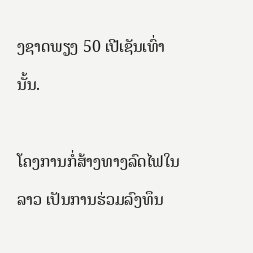ງຊາດພຽງ 50 ເປີເຊັນເທົ່ານັ້ນ.

ໂຄງການກໍ່ສ້າງທາງລົດໄຟໃນ ລາວ ເປັນການຮ່ວມລົງທຶນ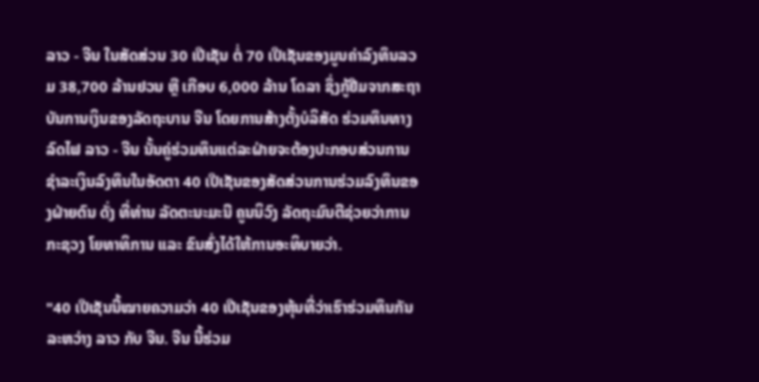ລາວ - ຈີນ ໃນສັດສ່ວນ 30 ເປີເຊັນ ຕໍ່ 70 ເປີເຊັນຂອງມູນຄ່າລົງທຶນລວມ 38,700 ລ້ານຢວນ ຫຼື ເກືອບ 6,000 ລ້ານ ໂດລາ ຊຶ່ງກູ້ຢືມຈາກສະຖາບັນການເງິນຂອງລັດຖະບານ ຈີນ ໂດຍການສ້າງຕັ້ງບໍລິສັດ ຮ່ວມທຶນທາງລົດໄຟ ລາວ - ຈີນ ນັ້ນຄູ່ຮ່ວມທຶນແຕ່ລະຝ່າຍຈະຕ້ອງປະກອບສ່ວນການ ຊຳລະເງິນລົງທຶນໃນອັດຕາ 40 ເປີເຊັນຂອງສັດສ່ວນການຮ່ວມລົງທຶນຂອງຝ່າຍຕົນ ດັ່ງ ທີ່ທ່ານ ລັດຕະນະມະນີ ຄູນນິວົງ ລັດຖະມົນຕີຊ່ວຍວ່າການກະຊວງ ໂຍທາທິການ ແລະ ຂົນສົ່ງໄດ້ໃຫ້ການອະທິບາຍວ່າ.

"40 ເປີເຊັນນີ້ໝາຍຄວາມວ່າ 40 ເປີເຊັນຂອງຫຸ້ນທີ່ວ່າເຮົາຮ່ວມທຶນກັນ ລະຫວ່າງ ລາວ ກັບ ຈີນ. ຈີນ ນີ້ຮ່ວມ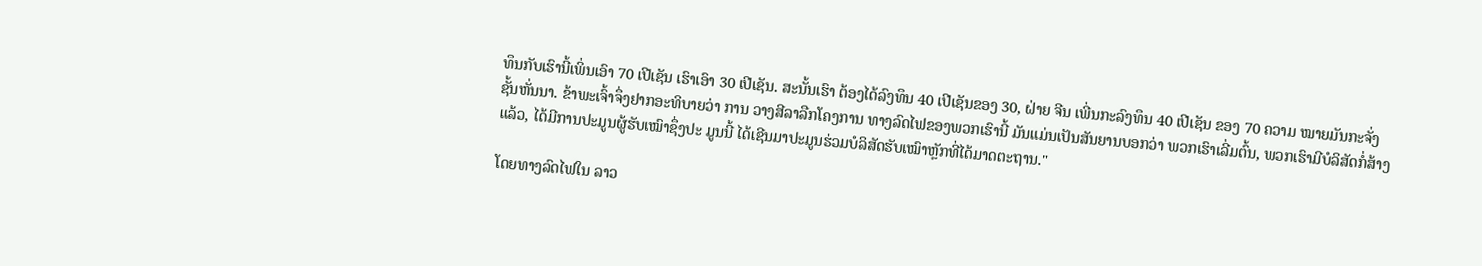ທຶນກັບເຮົານີ້ເພິ່ນເອົາ 70 ເປີເຊັນ ເຮົາເອົາ 30 ເປີເຊັນ. ສະນັ້ນເຮົາ ຕ້ອງໄດ້ລົງທຶນ 40 ເປີເຊັນຂອງ 30, ຝ່າຍ ຈີນ ເພີ່ນກະລົງທຶນ 40 ເປີເຊັນ ຂອງ 70 ຄວາມ ໝາຍມັນກະຈັ່ງຊັ້ນຫັ່ນນາ. ຂ້າພະເຈົ້າຈຶ່ງຢາກອະທິບາຍວ່າ ການ ວາງສີລາລືກໂຄງການ ທາງລົດໄຟຂອງພວກເຮົານີ້ ມັນແມ່ນເປັນສັນຍານບອກວ່າ ພວກເຮົາເລີ່ມຕົ້ນ, ພວກເຮົາມີບໍລິສັດກໍ່ສ້າງແລ້ວ, ໄດ້ມີການປະມູນຜູ້ຮັບເໝົາຊຶ່ງປະ ມູນນີ້ ໄດ້ເຊີນມາປະມູນຮ່ວມບໍລິສັດຮັບເໝົາຫຼັກທີ່ໄດ້ມາດຕະຖານ."

ໂດຍທາງລົດໄຟໃນ ລາວ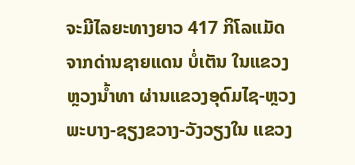ຈະມີໄລຍະທາງຍາວ 417 ກິໂລແມັດ ຈາກດ່ານຊາຍແດນ ບໍ່ເຕັນ ໃນແຂວງຫຼວງນ້ຳທາ ຜ່ານແຂວງອຸດົມໄຊ-ຫຼວງພະບາງ-ຊຽງຂວາງ-ວັງວຽງໃນ ແຂວງ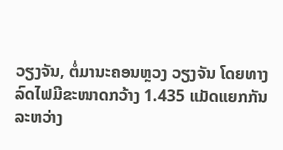ວຽງຈັນ, ຕໍ່ມານະຄອນຫຼວງ ວຽງຈັນ ໂດຍທາງລົດໄຟມີຂະໜາດກວ້າງ 1.435 ແມັດແຍກກັນລະຫວ່າງ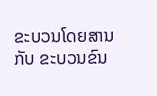ຂະບວນໂດຍສານ ກັບ ຂະບວນຂົນ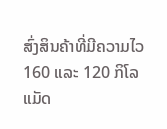ສົ່ງສິນຄ້າທີ່ມີຄວາມໄວ 160 ແລະ 120 ກິໂລແມັດ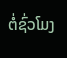ຕໍ່ຊົ່ວໂມງ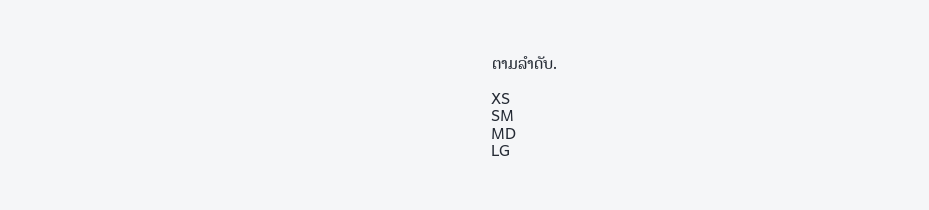ຕາມລຳດັບ.

XS
SM
MD
LG